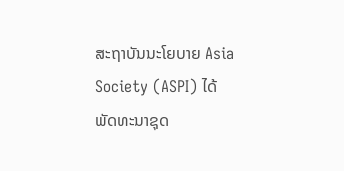ສະຖາບັນນະໂຍບາຍ Asia Society (ASPI) ໄດ້ພັດທະນາຊຸດ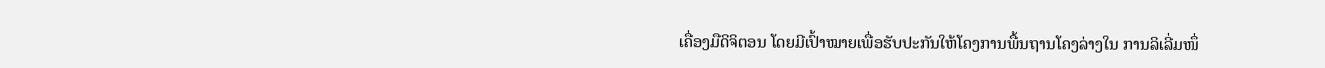ເຄື່ອງມືດິຈິຕອນ ໂດຍມີເປົ້າໝາຍເພື່ອຮັບປະກັນໃຫ້ໂຄງການພື້ນຖານໂຄງລ່າງໃນ ການລິເລີ່ມໜຶ່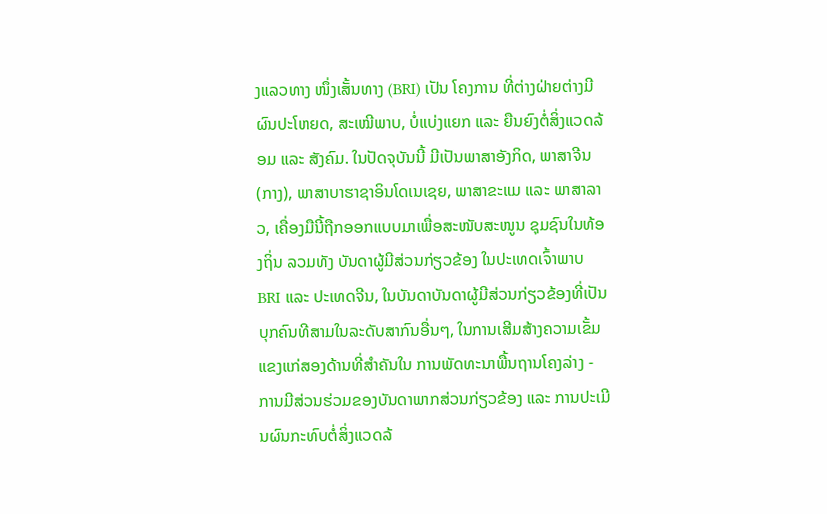ງແລວທາງ ໜຶ່ງເສັ້ນທາງ (BRI) ເປັນ ໂຄງການ ທີ່ຕ່າງຝ່າຍຕ່າງມີຜົນປະໂຫຍດ, ສະເໝີພາບ, ບໍ່ແບ່ງແຍກ ແລະ ຍືນຍົງຕໍ່ສິ່ງແວດລ້ອມ ແລະ ສັງຄົມ. ໃນປັດຈຸບັນນີ້ ມີເປັນພາສາອັງກິດ, ພາສາຈີນ (ກາງ), ພາສາບາຮາຊາອິນໂດເນເຊຍ, ພາສາຂະແມ ແລະ ພາສາລາວ, ເຄື່ອງມືນີ້ຖືກອອກແບບມາເພື່ອສະໜັບສະໜູນ ຊຸມຊົນໃນທ້ອງຖິ່ນ ລວມທັງ ບັນດາຜູ້ມີສ່ວນກ່ຽວຂ້ອງ ໃນປະເທດເຈົ້າພາບ BRI ແລະ ປະເທດຈີນ, ໃນບັນດາບັນດາຜູ້ມີສ່ວນກ່ຽວຂ້ອງທີ່ເປັນບຸກຄົນທີສາມໃນລະດັບສາກົນອື່ນໆ, ໃນການເສີມສ້າງຄວາມເຂັ້ມແຂງແກ່ສອງດ້ານທີ່ສໍາຄັນໃນ ການພັດທະນາພື້ນຖານໂຄງລ່າງ - ການມີສ່ວນຮ່ວມຂອງບັນດາພາກສ່ວນກ່ຽວຂ້ອງ ແລະ ການປະເມີນຜົນກະທົບຕໍ່ສິ່ງແວດລ້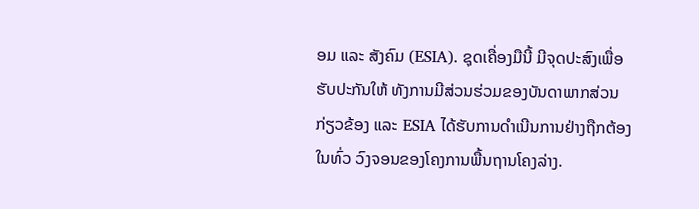ອມ ແລະ ສັງຄົມ (ESIA). ຊຸດເຄື່ອງມືນີ້ ມີຈຸດປະສົງເພື່ອຮັບປະກັນໃຫ້ ທັງການມີສ່ວນຮ່ວມຂອງບັນດາພາກສ່ວນກ່ຽວຂ້ອງ ແລະ ESIA ໄດ້ຮັບການດຳເນີນການຢ່າງຖືກຕ້ອງໃນທົ່ວ ວົງຈອນຂອງໂຄງການພື້ນຖານໂຄງລ່າງ.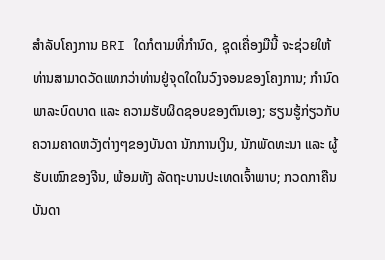ສໍາລັບໂຄງການ BRI ໃດກໍຕາມທີ່ກຳນົດ, ຊຸດເຄື່ອງມືນີ້ ຈະຊ່ວຍໃຫ້ທ່ານສາມາດວັດແທກວ່າທ່ານຢູ່ຈຸດໃດໃນວົງຈອນຂອງໂຄງການ; ກໍານົດພາລະບົດບາດ ແລະ ຄວາມຮັບຜິດຊອບຂອງຕົນເອງ; ຮຽນຮູ້ກ່ຽວກັບຄວາມຄາດຫວັງຕ່າງໆຂອງບັນດາ ນັກການເງິນ, ນັກພັດທະນາ ແລະ ຜູ້ຮັບເໝົາຂອງຈີນ, ພ້ອມທັງ ລັດຖະບານປະເທດເຈົ້າພາບ; ກວດກາຄືນບັນດາ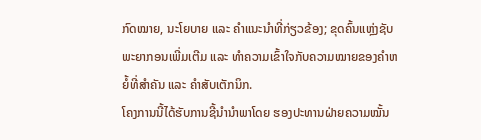ກົດໝາຍ, ນະໂຍບາຍ ແລະ ຄຳແນະນຳທີ່ກ່ຽວຂ້ອງ; ຂຸດຄົ້ນແຫຼ່ງຊັບພະຍາກອນເພີ່ມເຕີມ ແລະ ທຳຄວາມເຂົ້າໃຈກັບຄວາມໝາຍຂອງຄໍາຫຍໍ້ທີ່ສໍາຄັນ ແລະ ຄໍາສັບເຕັກນິກ.
ໂຄງການນີ້ໄດ້ຮັບການຊີ້ນຳນຳພາໂດຍ ຮອງປະທານຝ່າຍຄວາມໝັ້ນ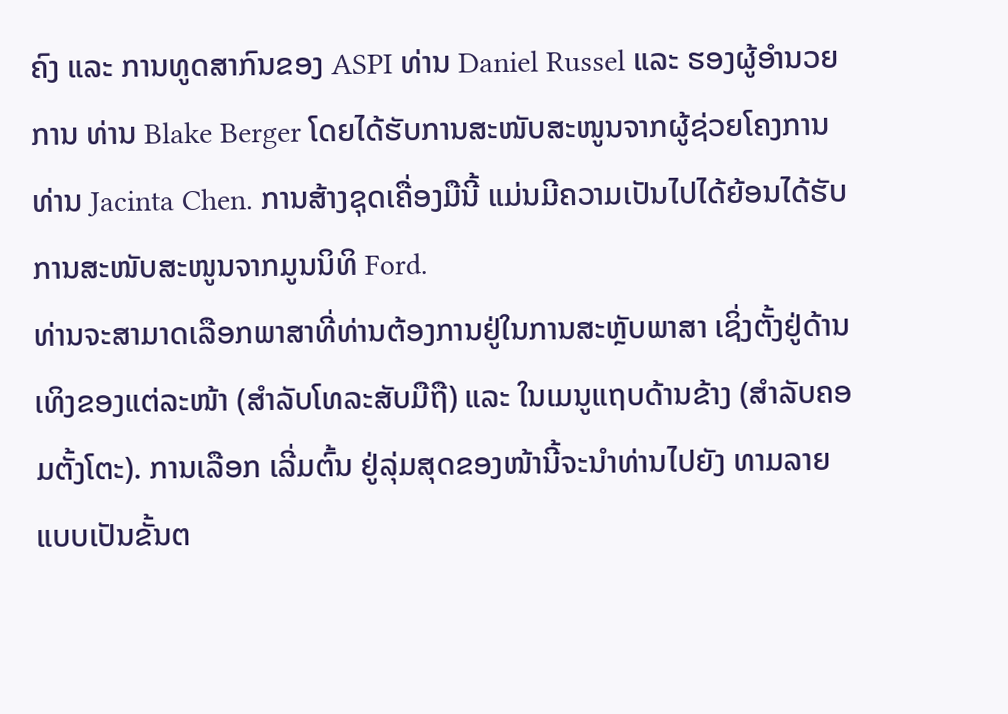ຄົງ ແລະ ການທູດສາກົນຂອງ ASPI ທ່ານ Daniel Russel ແລະ ຮອງຜູ້ອໍານວຍການ ທ່ານ Blake Berger ໂດຍໄດ້ຮັບການສະໜັບສະໜູນຈາກຜູ້ຊ່ວຍໂຄງການ ທ່ານ Jacinta Chen. ການສ້າງຊຸດເຄື່ອງມືນີ້ ແມ່ນມີຄວາມເປັນໄປໄດ້ຍ້ອນໄດ້ຮັບການສະໜັບສະໜູນຈາກມູນນິທິ Ford.
ທ່ານຈະສາມາດເລືອກພາສາທີ່ທ່ານຕ້ອງການຢູ່ໃນການສະຫຼັບພາສາ ເຊິ່ງຕັ້ງຢູ່ດ້ານເທິງຂອງແຕ່ລະໜ້າ (ສໍາລັບໂທລະສັບມືຖື) ແລະ ໃນເມນູແຖບດ້ານຂ້າງ (ສໍາລັບຄອມຕັ້ງໂຕະ). ການເລືອກ ເລີ່ມຕົ້ນ ຢູ່ລຸ່ມສຸດຂອງໜ້ານີ້ຈະນໍາທ່ານໄປຍັງ ທາມລາຍແບບເປັນຂັ້ນຕ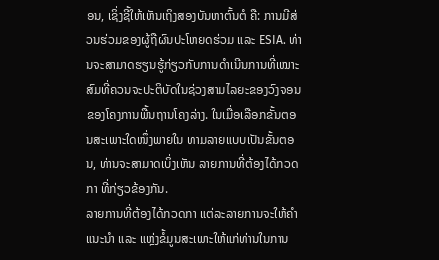ອນ, ເຊິ່ງຊີ້ໃຫ້ເຫັນເຖິງສອງບັນຫາຕົ້ນຕໍ ຄື: ການມີສ່ວນຮ່ວມຂອງຜູ້ຖືຜົນປະໂຫຍດຮ່ວມ ແລະ ESIA. ທ່ານຈະສາມາດຮຽນຮູ້ກ່ຽວກັບການດໍາເນີນການທີ່ເໝາະສົມທີ່ຄວນຈະປະຕິບັດໃນຊ່ວງສາມໄລຍະຂອງວົງຈອນຂອງໂຄງການພື້ນຖານໂຄງລ່າງ. ໃນເມື່ອເລືອກຂັ້ນຕອນສະເພາະໃດໜຶ່ງພາຍໃນ ທາມລາຍແບບເປັນຂັ້ນຕອນ, ທ່ານຈະສາມາດເບິ່ງເຫັນ ລາຍການທີ່ຕ້ອງໄດ້ກວດກາ ທີ່ກ່ຽວຂ້ອງກັນ.
ລາຍການທີ່ຕ້ອງໄດ້ກວດກາ ແຕ່ລະລາຍການຈະໃຫ້ຄຳແນະນຳ ແລະ ແຫຼ່ງຂໍ້ມູນສະເພາະໃຫ້ແກ່ທ່ານໃນການ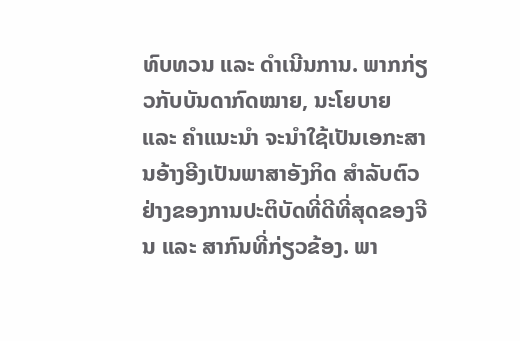ທົບທວນ ແລະ ດຳເນີນການ. ພາກກ່ຽວກັບບັນດາກົດໝາຍ, ນະໂຍບາຍ ແລະ ຄຳແນະນຳ ຈະນຳໃຊ້ເປັນເອກະສານອ້າງອີງເປັນພາສາອັງກິດ ສຳລັບຕົວຢ່າງຂອງການປະຕິບັດທີ່ດີທີ່ສຸດຂອງຈີນ ແລະ ສາກົນທີ່ກ່ຽວຂ້ອງ. ພາ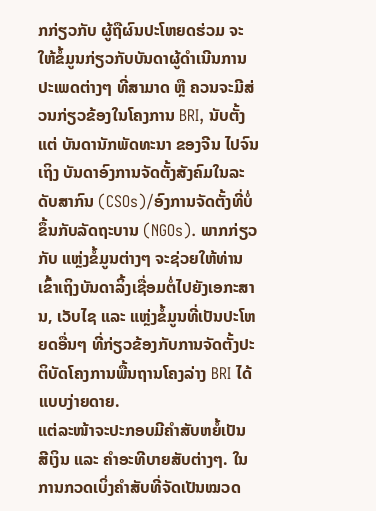ກກ່ຽວກັບ ຜູ້ຖືຜົນປະໂຫຍດຮ່ວມ ຈະໃຫ້ຂໍ້ມູນກ່ຽວກັບບັນດາຜູ້ດຳເນີນການປະເພດຕ່າງໆ ທີ່ສາມາດ ຫຼື ຄວນຈະມີສ່ວນກ່ຽວຂ້ອງໃນໂຄງການ BRI, ນັບຕັ້ງແຕ່ ບັນດານັກພັດທະນາ ຂອງຈີນ ໄປຈົນເຖິງ ບັນດາອົງການຈັດຕັ້ງສັງຄົມໃນລະດັບສາກົນ (CSOs)/ອົງການຈັດຕັ້ງທີ່ບໍ່ຂຶ້ນກັບລັດຖະບານ (NGOs). ພາກກ່ຽວກັບ ແຫຼ່ງຂໍ້ມູນຕ່າງໆ ຈະຊ່ວຍໃຫ້ທ່ານເຂົ້າເຖິງບັນດາລິ້ງເຊື່ອມຕໍ່ໄປຍັງເອກະສານ, ເວັບໄຊ ແລະ ແຫຼ່ງຂໍ້ມູນທີ່ເປັນປະໂຫຍດອື່ນໆ ທີ່ກ່ຽວຂ້ອງກັບການຈັດຕັ້ງປະຕິບັດໂຄງການພື້ນຖານໂຄງລ່າງ BRI ໄດ້ແບບງ່າຍດາຍ.
ແຕ່ລະໜ້າຈະປະກອບມີຄຳສັບຫຍໍ້ເປັນ ສີເງິນ ແລະ ຄຳອະທີບາຍສັບຕ່າງໆ. ໃນການກວດເບິ່ງຄຳສັບທີ່ຈັດເປັນໝວດ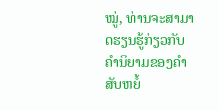ໝູ່, ທ່ານຈະສາມາດຮຽນຮູ້ກ່ຽວກັບຄຳນິຍາມຂອງຄຳສັບຫຍໍ້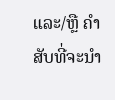ແລະ/ຫຼື ຄຳສັບທີ່ຈະນຳ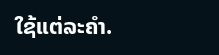ໃຊ້ແຕ່ລະຄຳ.